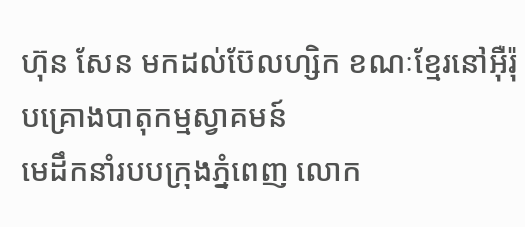ហ៊ុន សែន មកដល់ប៊ែលហ្សិក ខណៈខ្មែរនៅអ៊ឺរ៉ុបគ្រោងបាតុកម្មស្វាគមន៍
មេដឹកនាំរបបក្រុងភ្នំពេញ លោក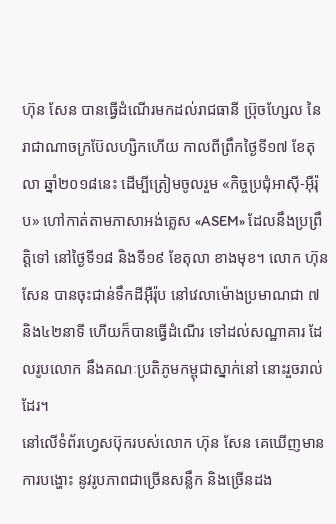ហ៊ុន សែន បានធ្វើដំណើរមកដល់រាជធានី ប្រ៊ុចហ្សែល នៃរាជាណាចក្រប៊ែលហ្សិកហើយ កាលពីព្រឹកថ្ងៃទី១៧ ខែតុលា ឆ្នាំ២០១៨នេះ ដើម្បីត្រៀមចូលរួម «កិច្ចប្រជុំអាស៊ី-អ៊ឺរ៉ុប» ហៅកាត់តាមភាសាអង់គ្លេស «ASEM» ដែលនឹងប្រព្រឹត្តិទៅ នៅថ្ងៃទី១៨ និងទី១៩ ខែតុលា ខាងមុខ។ លោក ហ៊ុន សែន បានចុះជាន់ទឹកដីអ៊ឺរ៉ុប នៅវេលាម៉ោងប្រមាណជា ៧ និង៤២នាទី ហើយក៏បានធ្វើដំណើរ ទៅដល់សណ្ឋាគារ ដែលរូបលោក នឹងគណៈប្រតិភូមកម្ពុជាស្នាក់នៅ នោះរួចរាល់ដែរ។
នៅលើទំព័រហ្វេសប៊ុករបស់លោក ហ៊ុន សែន គេឃើញមានការបង្ហោះ នូវរូបភាពជាច្រើនសន្លឹក និងច្រើនដង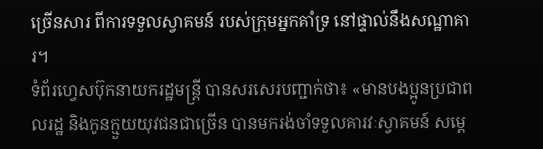ច្រើនសារ ពីការទទួលស្វាគមន៍ របស់ក្រុមអ្នកគាំទ្រ នៅផ្ទាល់នឹងសណ្ឋាគារ។
ទំព័រហ្វេសប៊ុកនាយករដ្ឋមន្ត្រី បានសរសេរបញ្ជាក់ថា៖ «មានបងប្អូនប្រជាពលរដ្ឋ និងកូនក្មួយយុវជនជាច្រើន បានមករង់ចាំទទួលគារវៈស្វាគមន៍ សម្តេ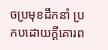ចប្រមុខដឹកនាំ ប្រកបដោយក្តីគោរព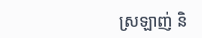ស្រឡាញ់ និ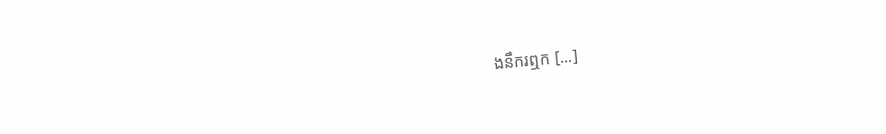ងនឹករឮក [...]